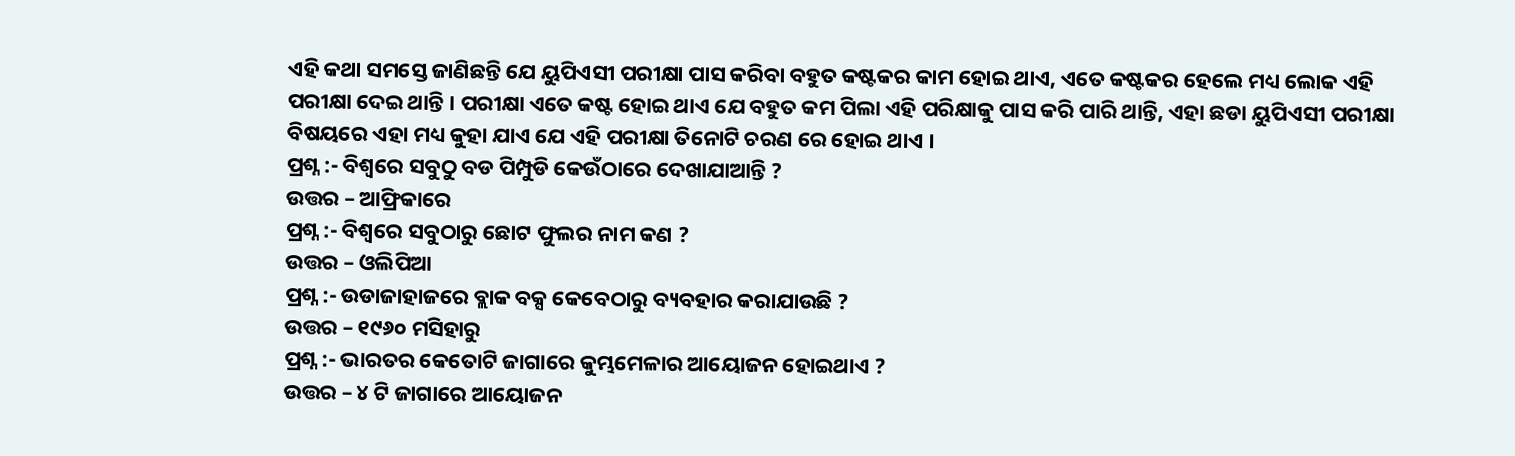ଏହି କଥା ସମସ୍ତେ ଜାଣିଛନ୍ତି ଯେ ୟୁପିଏସୀ ପରୀକ୍ଷା ପାସ କରିବା ବହୁତ କଷ୍ଟକର କାମ ହୋଇ ଥାଏ, ଏତେ କଷ୍ଟକର ହେଲେ ମଧ୍ୟ ଲୋକ ଏହି ପରୀକ୍ଷା ଦେଇ ଥାନ୍ତି । ପରୀକ୍ଷା ଏତେ କଷ୍ଟ ହୋଇ ଥାଏ ଯେ ବହୁତ କମ ପିଲା ଏହି ପରିକ୍ଷାକୁ ପାସ କରି ପାରି ଥାନ୍ତି, ଏହା ଛଡା ୟୁପିଏସୀ ପରୀକ୍ଷା ବିଷୟରେ ଏହା ମଧ୍ୟ କୁହା ଯାଏ ଯେ ଏହି ପରୀକ୍ଷା ତିନୋଟି ଚରଣ ରେ ହୋଇ ଥାଏ ।
ପ୍ରଶ୍ନ :- ବିଶ୍ଵରେ ସବୁଠୁ ବଡ ପିମ୍ପୁଡି କେଉଁଠାରେ ଦେଖାଯାଆନ୍ତି ?
ଉତ୍ତର – ଆଫ୍ରିକାରେ
ପ୍ରଶ୍ନ :- ବିଶ୍ଵରେ ସବୁଠାରୁ ଛୋଟ ଫୁଲର ନାମ କଣ ?
ଉତ୍ତର – ଓଲିପିଆ
ପ୍ରଶ୍ନ :- ଉଡାଜାହାଜରେ ବ୍ଲାକ ବକ୍ସ କେବେଠାରୁ ବ୍ୟବହାର କରାଯାଉଛି ?
ଉତ୍ତର – ୧୯୬୦ ମସିହାରୁ
ପ୍ରଶ୍ନ :- ଭାରତର କେତୋଟି ଜାଗାରେ କୁମ୍ଭମେଳାର ଆୟୋଜନ ହୋଇଥାଏ ?
ଉତ୍ତର – ୪ ଟି ଜାଗାରେ ଆୟୋଜନ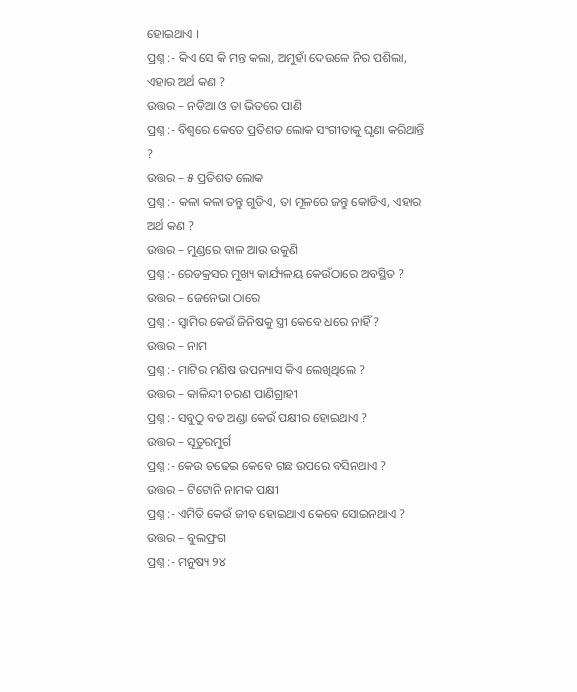ହୋଇଥାଏ ।
ପ୍ରଶ୍ନ :- କିଏ ସେ କି ମନ୍ତ କଲା, ଅମୁହାଁ ଦେଉଳେ ନିର ପଶିଲା, ଏହାର ଅର୍ଥ କଣ ?
ଉତ୍ତର – ନଡିଆ ଓ ତା ଭିତରେ ପାଣି
ପ୍ରଶ୍ନ :- ବିଶ୍ଵରେ କେତେ ପ୍ରତିଶତ ଲୋକ ସଂଗୀତାକୁ ଘୃଣା କରିଥାନ୍ତି ?
ଉତ୍ତର – ୫ ପ୍ରତିଶତ ଲୋକ
ପ୍ରଶ୍ନ :- କଳା କଳା ତନ୍ତୁ ଗୁଡିଏ, ତା ମୂଳରେ ଜନ୍ତୁ କୋଡିଏ, ଏହାର ଅର୍ଥ କଣ ?
ଉତ୍ତର – ମୁଣ୍ଡରେ ବାଳ ଆଉ ଉକୁଣି
ପ୍ରଶ୍ନ :- ରେଡକ୍ରସର ମୁଖ୍ୟ କାର୍ଯ୍ୟଳୟ କେଉଁଠାରେ ଅବସ୍ଥିତ ?
ଉତ୍ତର – ଜେନେଭା ଠାରେ
ପ୍ରଶ୍ନ :- ସ୍ଵାମିର କେଉଁ ଜିନିଷକୁ ସ୍ତ୍ରୀ କେବେ ଧରେ ନାହିଁ ?
ଉତ୍ତର – ନାମ
ପ୍ରଶ୍ନ :- ମାଟିର ମଣିଷ ଉପନ୍ୟାସ କିଏ ଲେଖିଥିଲେ ?
ଉତ୍ତର – କାଳିନ୍ଦୀ ଚରଣ ପାଣିଗ୍ରାହୀ
ପ୍ରଶ୍ନ :- ସବୁଠୁ ବଡ ଅଣ୍ଡା କେଉଁ ପକ୍ଷୀର ହୋଇଥାଏ ?
ଉତ୍ତର – ସୂତୁରମୁର୍ଗ
ପ୍ରଶ୍ନ :- କେଉ ଚଢେଇ କେବେ ଗଛ ଉପରେ ବସିନଥାଏ ?
ଉତ୍ତର – ଟିଟୋନି ନାମକ ପକ୍ଷୀ
ପ୍ରଶ୍ନ :- ଏମିତି କେଉଁ ଜୀବ ହୋଇଥାଏ କେବେ ସୋଇନଥାଏ ?
ଉତ୍ତର – ବୁଲଫ୍ରଗ
ପ୍ରଶ୍ନ :- ମନୁଷ୍ୟ ୨୪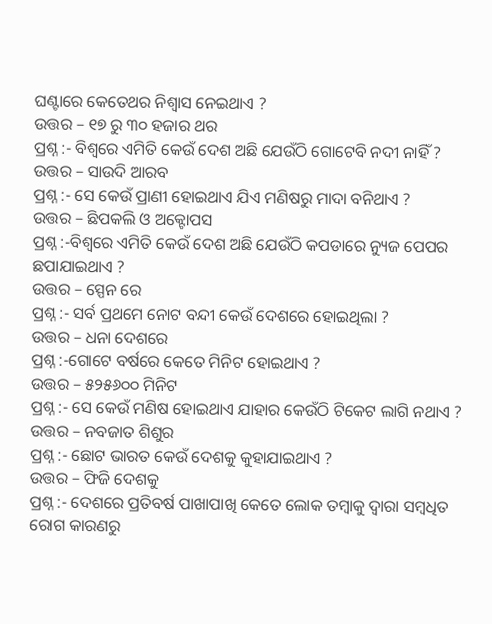ଘଣ୍ଟାରେ କେତେଥର ନିଶ୍ଵାସ ନେଇଥାଏ ?
ଉତ୍ତର – ୧୭ ରୁ ୩୦ ହଜାର ଥର
ପ୍ରଶ୍ନ :- ବିଶ୍ଵରେ ଏମିତି କେଉଁ ଦେଶ ଅଛି ଯେଉଁଠି ଗୋଟେବି ନଦୀ ନାହିଁ ?
ଉତ୍ତର – ସାଉଦି ଆରବ
ପ୍ରଶ୍ନ :- ସେ କେଉଁ ପ୍ରାଣୀ ହୋଇଥାଏ ଯିଏ ମଣିଷରୁ ମାଦା ବନିଥାଏ ?
ଉତ୍ତର – ଛିପକଲି ଓ ଅକ୍ଟୋପସ
ପ୍ରଶ୍ନ :-ବିଶ୍ଵରେ ଏମିତି କେଉଁ ଦେଶ ଅଛି ଯେଉଁଠି କପଡାରେ ନ୍ୟୁଜ ପେପର ଛପାଯାଇଥାଏ ?
ଉତ୍ତର – ସ୍ପେନ ରେ
ପ୍ରଶ୍ନ :- ସର୍ବ ପ୍ରଥମେ ନୋଟ ବନ୍ଦୀ କେଉଁ ଦେଶରେ ହୋଇଥିଲା ?
ଉତ୍ତର – ଧନା ଦେଶରେ
ପ୍ରଶ୍ନ :-ଗୋଟେ ବର୍ଷରେ କେତେ ମିନିଟ ହୋଇଥାଏ ?
ଉତ୍ତର – ୫୨୫୬୦୦ ମିନିଟ
ପ୍ରଶ୍ନ :- ସେ କେଉଁ ମଣିଷ ହୋଇଥାଏ ଯାହାର କେଉଁଠି ଟିକେଟ ଲାଗି ନଥାଏ ?
ଉତ୍ତର – ନବଜାତ ଶିଶୁର
ପ୍ରଶ୍ନ :- ଛୋଟ ଭାରତ କେଉଁ ଦେଶକୁ କୁହାଯାଇଥାଏ ?
ଉତ୍ତର – ଫିଜି ଦେଶକୁ
ପ୍ରଶ୍ନ :- ଦେଶରେ ପ୍ରତିବର୍ଷ ପାଖାପାଖି କେତେ ଲୋକ ତମ୍ବାକୁ ଦ୍ଵାରା ସମ୍ବଧିତ ରୋଗ କାରଣରୁ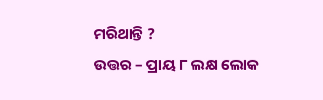ମରିଥାନ୍ତି ?
ଉତ୍ତର – ପ୍ରାୟ ୮ ଲକ୍ଷ ଲୋକ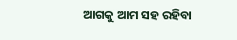ଆଗକୁ ଆମ ସହ ରହିବା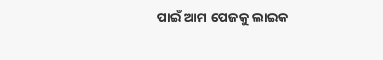ପାଇଁ ଆମ ପେଜକୁ ଲାଇକ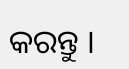କରନ୍ତୁ ।